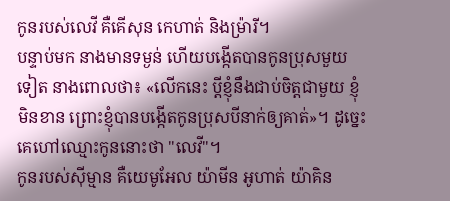កូនរបស់លេវី គឺគើសុន កេហាត់ និងម្រ៉ារី។
បន្ទាប់មក នាងមានទម្ងន់ ហើយបង្កើតបានកូនប្រុសមួយទៀត នាងពោលថា៖ «លើកនេះ ប្តីខ្ញុំនឹងជាប់ចិត្តជាមួយ ខ្ញុំមិនខាន ព្រោះខ្ញុំបានបង្កើតកូនប្រុសបីនាក់ឲ្យគាត់»។ ដូច្នេះ គេហៅឈ្មោះកូននោះថា "លេវី"។
កូនរបស់ស៊ីម្មាន គឺយេមូអែល យ៉ាមីន អូហាត់ យ៉ាគិន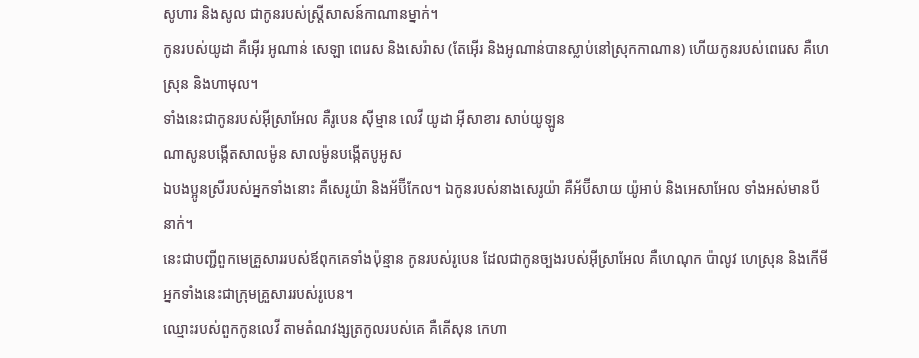សូហារ និងសូល ជាកូនរបស់ស្ត្រីសាសន៍កាណានម្នាក់។
កូនរបស់យូដា គឺអ៊ើរ អូណាន់ សេឡា ពេរេស និងសេរ៉ាស (តែអ៊ើរ និងអូណាន់បានស្លាប់នៅស្រុកកាណាន) ហើយកូនរបស់ពេរេស គឺហេស្រុន និងហាមុល។
ទាំងនេះជាកូនរបស់អ៊ីស្រាអែល គឺរូបេន ស៊ីម្មាន លេវី យូដា អ៊ីសាខារ សាប់យូឡូន
ណាសូនបង្កើតសាលម៉ូន សាលម៉ូនបង្កើតបូអូស
ឯបងប្អូនស្រីរបស់អ្នកទាំងនោះ គឺសេរូយ៉ា និងអ័ប៊ីកែល។ ឯកូនរបស់នាងសេរូយ៉ា គឺអ័ប៊ីសាយ យ៉ូអាប់ និងអេសាអែល ទាំងអស់មានបីនាក់។
នេះជាបញ្ជីពួកមេគ្រួសាររបស់ឪពុកគេទាំងប៉ុន្មាន កូនរបស់រូបេន ដែលជាកូនច្បងរបស់អ៊ីស្រាអែល គឺហេណុក ប៉ាលូវ ហេស្រុន និងកើមី អ្នកទាំងនេះជាក្រុមគ្រួសាររបស់រូបេន។
ឈ្មោះរបស់ពួកកូនលេវី តាមតំណវង្សត្រកូលរបស់គេ គឺគើសុន កេហា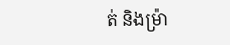ត់ និងម្រ៉ា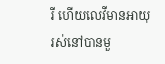រី ហើយលេវីមានអាយុរស់នៅបានមួ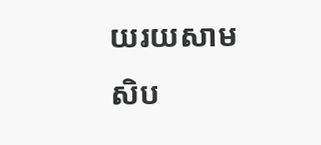យរយសាមសិប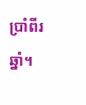ប្រាំពីរឆ្នាំ។